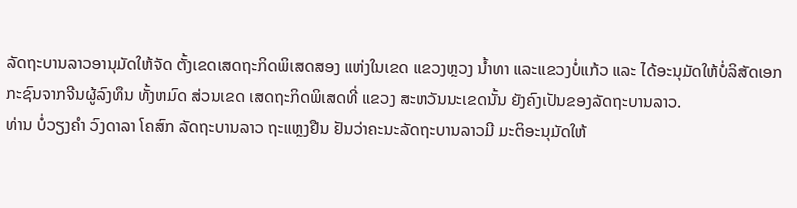ລັດຖະບານລາວອານຸມັດໃຫ້ຈັດ ຕັ້ງເຂດເສດຖະກິດພິເສດສອງ ແຫ່ງໃນເຂດ ແຂວງຫຼວງ ນ້ຳທາ ແລະແຂວງບໍ່ແກ້ວ ແລະ ໄດ້ອະນຸມັດໃຫ້ບໍ່ລິສັດເອກ ກະຊົນຈາກຈີນຜູ້ລົງທຶນ ທັ້ງຫມົດ ສ່ວນເຂດ ເສດຖະກິດພິເສດທີ່ ແຂວງ ສະຫວັນນະເຂດນັ້ນ ຍັງຄົງເປັນຂອງລັດຖະບານລາວ.
ທ່ານ ບໍ່ວຽງຄຳ ວົງດາລາ ໂຄສົກ ລັດຖະບານລາວ ຖະແຫຼງຢືນ ຢັນວ່າຄະນະລັດຖະບານລາວມີ ມະຕິອະນຸມັດໃຫ້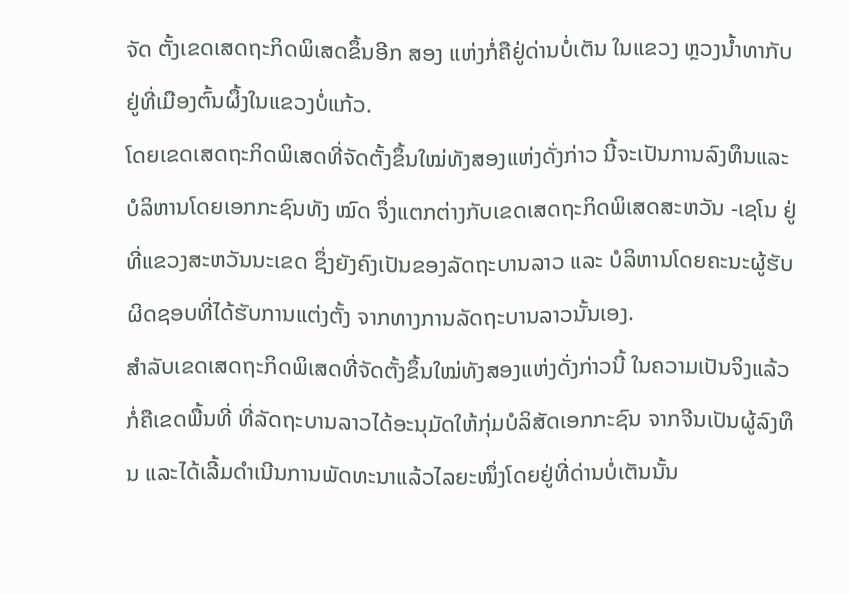ຈັດ ຕັ້ງເຂດເສດຖະກິດພິເສດຂຶ້ນອີກ ສອງ ແຫ່ງກໍ່ຄືຢູ່ດ່ານບໍ່ເຕັນ ໃນແຂວງ ຫຼວງນ້ຳທາກັບຢູ່ທີ່ເມືອງຕົ້ນຜຶ້ງໃນແຂວງບໍ່ແກ້ວ.
ໂດຍເຂດເສດຖະກິດພິເສດທີ່ຈັດຕັ້ງຂຶ້ນໃໝ່ທັງສອງແຫ່ງດັ່ງກ່າວ ນີ້ຈະເປັນການລົງທຶນແລະ ບໍລິຫານໂດຍເອກກະຊົນທັງ ໝົດ ຈຶ່ງແຕກຕ່າງກັບເຂດເສດຖະກິດພິເສດສະຫວັນ -ເຊໂນ ຢູ່ທີ່ແຂວງສະຫວັນນະເຂດ ຊຶ່ງຍັງຄົງເປັນຂອງລັດຖະບານລາວ ແລະ ບໍລິຫານໂດຍຄະນະຜູ້ຮັບຜິດຊອບທີ່ໄດ້ຮັບການແຕ່ງຕັ້ງ ຈາກທາງການລັດຖະບານລາວນັ້ນເອງ.
ສຳລັບເຂດເສດຖະກິດພິເສດທີ່ຈັດຕັ້ງຂຶ້ນໃໝ່ທັງສອງແຫ່ງດັ່ງກ່າວນີ້ ໃນຄວາມເປັນຈິງແລ້ວ ກໍ່ຄືເຂດພື້ນທີ່ ທີ່ລັດຖະບານລາວໄດ້ອະນຸມັດໃຫ້ກຸ່ມບໍລິສັດເອກກະຊົນ ຈາກຈີນເປັນຜູ້ລົງທຶນ ແລະໄດ້ເລີ້ມດຳເນີນການພັດທະນາແລ້ວໄລຍະໜຶ່ງໂດຍຢູ່ທີ່ດ່ານບໍ່ເຕັນນັ້ນ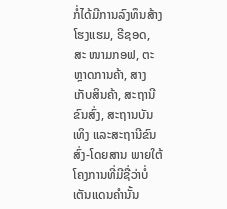ກໍ່ໄດ້ມີການລົງທຶນສ້າງໂຮງແຮມ, ຣີຊອດ, ສະ ໜາມກອຟ, ຕະຫຼາດການຄ້າ, ສາງເກັບສິນຄ້າ, ສະຖານີຂົນສົ່ງ, ສະຖານບັນເທິງ ແລະສະຖານີຂົນສົ່ງ-ໂດຍສານ ພາຍໃຕ້ໂຄງການທີ່ມີຊື່ວ່າບໍ່ເຕັນແດນຄຳນັ້ນ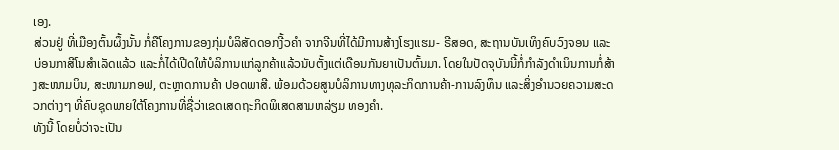ເອງ.
ສ່ວນຢູ່ ທີ່ເມືອງຕົ້ນຜຶ້ງນັ້ນ ກໍ່ຄືໂຄງການຂອງກຸ່ມບໍລິສັດດອກງີ້ວຄຳ ຈາກຈີນທີ່ໄດ້ມີການສ້າງໂຮງແຮມ- ຣີສອດ, ສະຖານບັນເທິງຄົບວົງຈອນ ແລະ ບ່ອນກາສີໂນສຳເລັດແລ້ວ ແລະກໍ່ໄດ້ເປີດໃຫ້ບໍລິການແກ່ລູກຄ້າແລ້ວນັບຕັ້ງແຕ່ເດືອນກັນຍາເປັນຕົ້ນມາ. ໂດຍໃນປັດຈຸບັນນີ້ກໍ່ກຳລັງດຳເນິນການກໍ່ສ້າງສະໜາມບິນ, ສະໜາມກອຟ, ຕະຫຼາດການຄ້າ ປອດພາສີ. ພ້ອມດ້ວຍສູນບໍລິການທາງທຸລະກິດການຄ້າ-ການລົງທຶນ ແລະສິ່ງອຳນວຍຄວາມສະດວກຕ່າງໆ ທີ່ຄົບຊຸດພາຍໃຕ້ໂຄງການທີ່ຊື່ວ່າເຂດເສດຖະກິດພິເສດສາມຫລ່ຽມ ທອງຄຳ.
ທັງນີ້ ໂດຍບໍ່ວ່າຈະເປັນ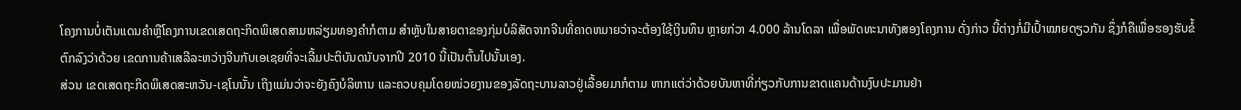ໂຄງການບໍ່ເຕັນແດນຄຳຫຼືໂຄງການເຂດເສດຖະກິດພິເສດສາມຫລ່ຽມທອງຄຳກໍຕາມ ສຳຫຼັບໃນສາຍຕາຂອງກຸ່ມບໍລິສັດຈາກຈີນທີ່ຄາດຫມາຍວ່າຈະຕ້ອງໃຊ້ເງິນທຶນ ຫຼາຍກ່ວາ 4.000 ລ້ານໂດລາ ເພື່ອພັດທະນາທັງສອງໂຄງການ ດັ່ງກ່າວ ນີ້ຕ່າງກໍ່ມີເປົ້າໝາຍດຽວກັນ ຊຶ່ງກໍຄືເພື່ອຮອງຮັບຂໍ້ ຕົກລົງວ່າດ້ວຍ ເຂດການຄ້າເສລີລະຫວ່າງຈີນກັບເອເຊຍທີ່ຈະເລີ້ມປະຕິບັນດນັບຈາກປີ 2010 ນີ້ເປັນຕົ້ນໄປນັ້ນເອງ.
ສ່ວນ ເຂດເສດຖະກິດພິເສດສະຫວັນ-ເຊໂນນັ້ນ ເຖິງແມ່ນວ່າຈະຍັງຄົງບໍລິຫານ ແລະຄວບຄຸມໂດຍໜ່ວຍງານຂອງລັດຖະບານລາວຢູ່ເລື້ອຍມາກໍຕາມ ຫາກແຕ່ວ່າດ້ວຍບັນຫາທີ່ກ່ຽວກັບການຂາດແຄນດ້ານງົບປະມານຢ່າ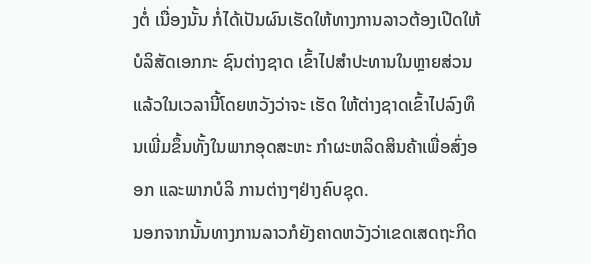ງຕໍ່ ເນື່ອງນັ້ນ ກໍ່ໄດ້ເປັນຜົນເຮັດໃຫ້ທາງການລາວຕ້ອງເປີດໃຫ້ບໍລິສັດເອກກະ ຊົນຕ່າງຊາດ ເຂົ້າໄປສຳປະທານໃນຫຼາຍສ່ວນແລ້ວໃນເວລານີ້ໂດຍຫວັງວ່າຈະ ເຮັດ ໃຫ້ຕ່າງຊາດເຂົ້າໄປລົງທຶນເພີ່ມຂຶ້ນທັ້ງໃນພາກອຸດສະຫະ ກຳຜະຫລິດສິນຄ້າເພື່ອສົ່ງອອກ ແລະພາກບໍລິ ການຕ່າງໆຢ່າງຄົບຊຸດ.
ນອກຈາກນັ້ນທາງການລາວກໍຍັງຄາດຫວັງວ່າເຂດເສດຖະກິດ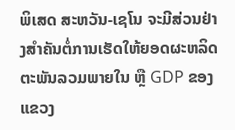ພິເສດ ສະຫວັນ-ເຊໂນ ຈະມີສ່ວນຢ່າງສຳຄັນຕໍ່ການເຮັດໃຫ້ຍອດຜະຫລິດຕະພັນລວມພາຍໃນ ຫຼື GDP ຂອງແຂວງ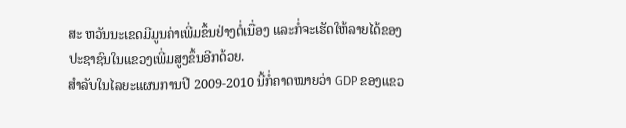ສະ ຫວັນນະເຂດມີມູນຄ່າເພີ່ມຂຶ້ນຢ່າງຕໍ່ເນື່ອງ ແລະກໍ່ຈະເຮັດໃຫ້ລາຍໄດ້ຂອງປະຊາຊົນໃນແຂວງເພີ່ມສູງຂຶ້ນອີກດ້ວຍ.
ສຳລັບໃນໄລຍະແຜນການປີ 2009-2010 ນີ້ກໍ່ຄາດໝາຍວ່າ GDP ຂອງແຂວ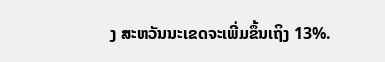ງ ສະຫວັນນະເຂດຈະເພີ່ມຂຶ້ນເຖິງ 13%.